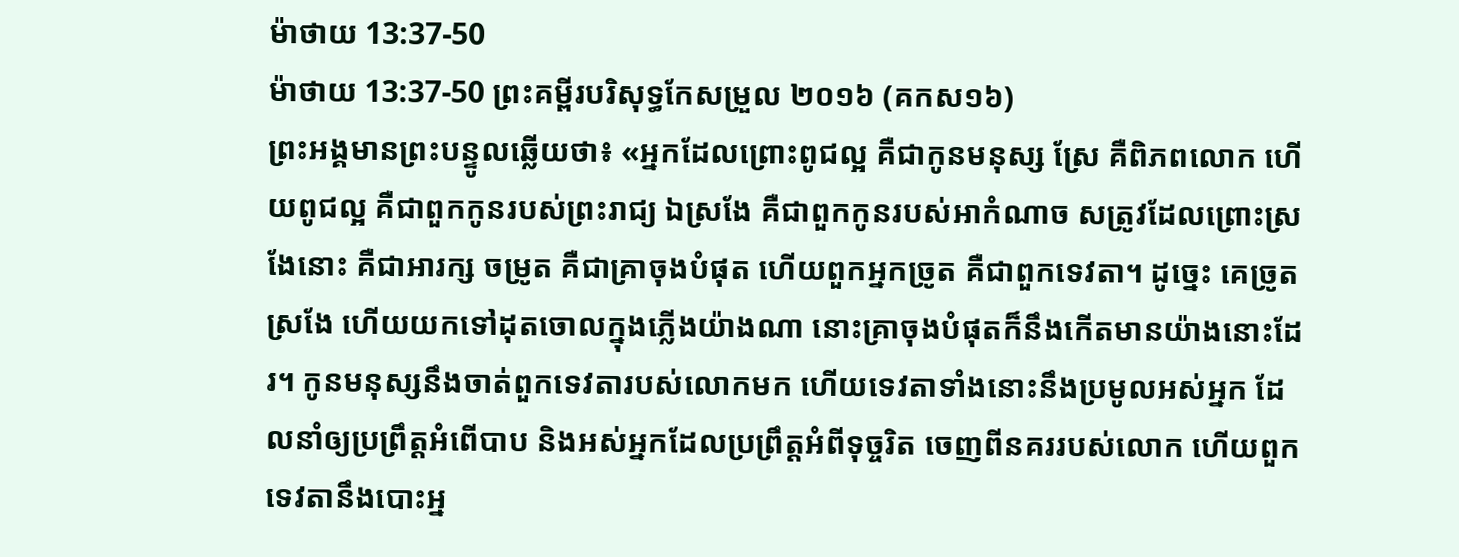ម៉ាថាយ 13:37-50
ម៉ាថាយ 13:37-50 ព្រះគម្ពីរបរិសុទ្ធកែសម្រួល ២០១៦ (គកស១៦)
ព្រះអង្គមានព្រះបន្ទូលឆ្លើយថា៖ «អ្នកដែលព្រោះពូជល្អ គឺជាកូនមនុស្ស ស្រែ គឺពិភពលោក ហើយពូជល្អ គឺជាពួកកូនរបស់ព្រះរាជ្យ ឯស្រងែ គឺជាពួកកូនរបស់អាកំណាច សត្រូវដែលព្រោះស្រងែនោះ គឺជាអារក្ស ចម្រូត គឺជាគ្រាចុងបំផុត ហើយពួកអ្នកច្រូត គឺជាពួកទេវតា។ ដូច្នេះ គេច្រូតស្រងែ ហើយយកទៅដុតចោលក្នុងភ្លើងយ៉ាងណា នោះគ្រាចុងបំផុតក៏នឹងកើតមានយ៉ាងនោះដែរ។ កូនមនុស្សនឹងចាត់ពួកទេវតារបស់លោកមក ហើយទេវតាទាំងនោះនឹងប្រមូលអស់អ្នក ដែលនាំឲ្យប្រព្រឹត្តអំពើបាប និងអស់អ្នកដែលប្រព្រឹត្តអំពីទុច្ចរិត ចេញពីនគររបស់លោក ហើយពួកទេវតានឹងបោះអ្ន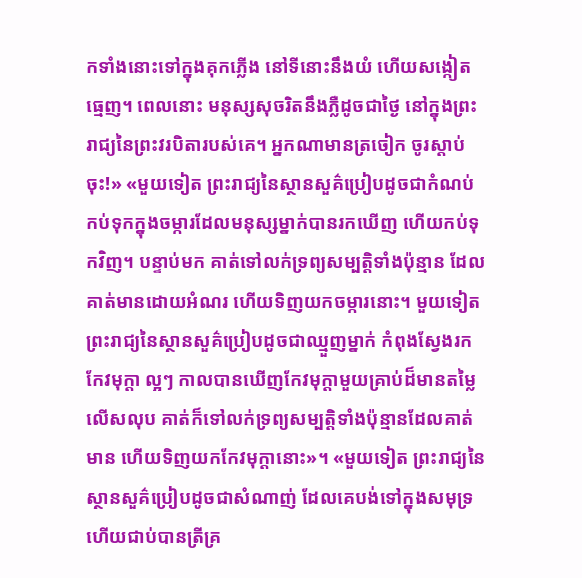កទាំងនោះទៅក្នុងគុកភ្លើង នៅទីនោះនឹងយំ ហើយសង្កៀតធ្មេញ។ ពេលនោះ មនុស្សសុចរិតនឹងភ្លឺដូចជាថ្ងៃ នៅក្នុងព្រះរាជ្យនៃព្រះវរបិតារបស់គេ។ អ្នកណាមានត្រចៀក ចូរស្តាប់ចុះ!» «មួយទៀត ព្រះរាជ្យនៃស្ថានសួគ៌ប្រៀបដូចជាកំណប់ កប់ទុកក្នុងចម្ការដែលមនុស្សម្នាក់បានរកឃើញ ហើយកប់ទុកវិញ។ បន្ទាប់មក គាត់ទៅលក់ទ្រព្យសម្បត្តិទាំងប៉ុន្មាន ដែលគាត់មានដោយអំណរ ហើយទិញយកចម្ការនោះ។ មួយទៀត ព្រះរាជ្យនៃស្ថានសួគ៌ប្រៀបដូចជាឈ្មួញម្នាក់ កំពុងស្វែងរកកែវមុក្តា ល្អៗ កាលបានឃើញកែវមុក្ដាមួយគ្រាប់ដ៏មានតម្លៃលើសលុប គាត់ក៏ទៅលក់ទ្រព្យសម្បត្តិទាំងប៉ុន្មានដែលគាត់មាន ហើយទិញយកកែវមុក្តានោះ»។ «មួយទៀត ព្រះរាជ្យនៃស្ថានសួគ៌ប្រៀបដូចជាសំណាញ់ ដែលគេបង់ទៅក្នុងសមុទ្រ ហើយជាប់បានត្រីគ្រ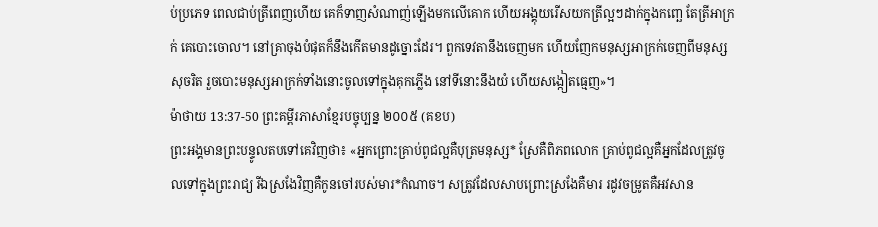ប់ប្រភេទ ពេលជាប់ត្រីពេញហើយ គេក៏ទាញសំណាញ់ឡើងមកលើគោក ហើយអង្គុយរើសយកត្រីល្អៗដាក់ក្នុងកញ្ឆេ តែត្រីអាក្រក់ គេបោះចោល។ នៅគ្រាចុងបំផុតក៏នឹងកើតមានដូច្នោះដែរ។ ពួកទេវតានឹងចេញមក ហើយញែកមនុស្សអាក្រក់ចេញពីមនុស្សសុចរិត រួចបោះមនុស្សអាក្រក់ទាំងនោះចូលទៅក្នុងគុកភ្លើង នៅទីនោះនឹងយំ ហើយសង្កៀតធ្មេញ»។
ម៉ាថាយ 13:37-50 ព្រះគម្ពីរភាសាខ្មែរបច្ចុប្បន្ន ២០០៥ (គខប)
ព្រះអង្គមានព្រះបន្ទូលតបទៅគេវិញថា៖ «អ្នកព្រោះគ្រាប់ពូជល្អគឺបុត្រមនុស្ស* ស្រែគឺពិភពលោក គ្រាប់ពូជល្អគឺអ្នកដែលត្រូវចូលទៅក្នុងព្រះរាជ្យ រីឯស្រងែវិញគឺកូនចៅរបស់មារ*កំណាច។ សត្រូវដែលសាបព្រោះស្រងែគឺមារ រដូវចម្រូតគឺអវសាន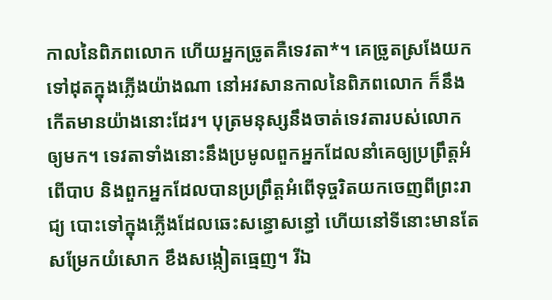កាលនៃពិភពលោក ហើយអ្នកច្រូតគឺទេវតា*។ គេច្រូតស្រងែយកទៅដុតក្នុងភ្លើងយ៉ាងណា នៅអវសានកាលនៃពិភពលោក ក៏នឹងកើតមានយ៉ាងនោះដែរ។ បុត្រមនុស្សនឹងចាត់ទេវតារបស់លោកឲ្យមក។ ទេវតាទាំងនោះនឹងប្រមូលពួកអ្នកដែលនាំគេឲ្យប្រព្រឹត្តអំពើបាប និងពួកអ្នកដែលបានប្រព្រឹត្តអំពើទុច្ចរិតយកចេញពីព្រះរាជ្យ បោះទៅក្នុងភ្លើងដែលឆេះសន្ធោសន្ធៅ ហើយនៅទីនោះមានតែសម្រែកយំសោក ខឹងសង្កៀតធ្មេញ។ រីឯ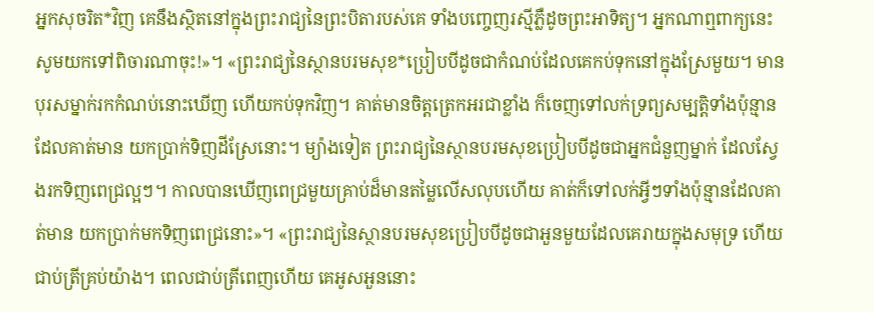អ្នកសុចរិត*វិញ គេនឹងស្ថិតនៅក្នុងព្រះរាជ្យនៃព្រះបិតារបស់គេ ទាំងបញ្ចេញរស្មីភ្លឺដូចព្រះអាទិត្យ។ អ្នកណាឮពាក្យនេះ សូមយកទៅពិចារណាចុះ!»។ «ព្រះរាជ្យនៃស្ថានបរមសុខ*ប្រៀបបីដូចជាកំណប់ដែលគេកប់ទុកនៅក្នុងស្រែមួយ។ មានបុរសម្នាក់រកកំណប់នោះឃើញ ហើយកប់ទុកវិញ។ គាត់មានចិត្តត្រេកអរជាខ្លាំង ក៏ចេញទៅលក់ទ្រព្យសម្បត្តិទាំងប៉ុន្មានដែលគាត់មាន យកប្រាក់ទិញដីស្រែនោះ។ ម្យ៉ាងទៀត ព្រះរាជ្យនៃស្ថានបរមសុខប្រៀបបីដូចជាអ្នកជំនួញម្នាក់ ដែលស្វែងរកទិញពេជ្រល្អៗ។ កាលបានឃើញពេជ្រមួយគ្រាប់ដ៏មានតម្លៃលើសលុបហើយ គាត់ក៏ទៅលក់អ្វីៗទាំងប៉ុន្មានដែលគាត់មាន យកប្រាក់មកទិញពេជ្រនោះ»។ «ព្រះរាជ្យនៃស្ថានបរមសុខប្រៀបបីដូចជាអួនមួយដែលគេរាយក្នុងសមុទ្រ ហើយជាប់ត្រីគ្រប់យ៉ាង។ ពេលជាប់ត្រីពេញហើយ គេអូសអួននោះ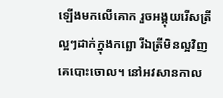ឡើងមកលើគោក រួចអង្គុយរើសត្រីល្អៗដាក់ក្នុងកព្ឆោ រីឯត្រីមិនល្អវិញ គេបោះចោល។ នៅអវសានកាល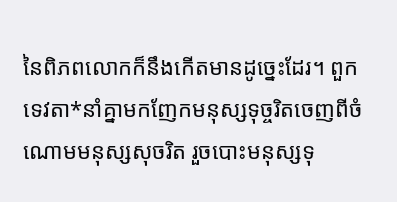នៃពិភពលោកក៏នឹងកើតមានដូច្នេះដែរ។ ពួកទេវតា*នាំគ្នាមកញែកមនុស្សទុច្ចរិតចេញពីចំណោមមនុស្សសុចរិត រួចបោះមនុស្សទុ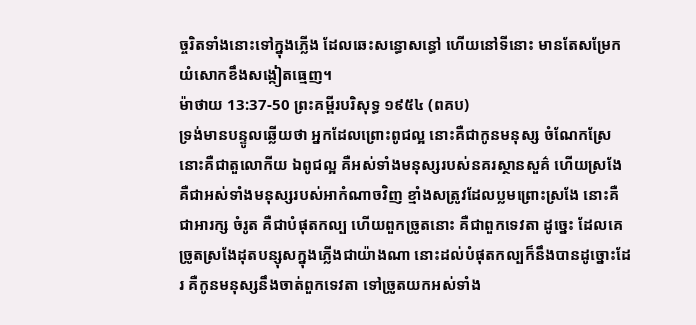ច្ចរិតទាំងនោះទៅក្នុងភ្លើង ដែលឆេះសន្ធោសន្ធៅ ហើយនៅទីនោះ មានតែសម្រែកយំសោកខឹងសង្កៀតធ្មេញ។
ម៉ាថាយ 13:37-50 ព្រះគម្ពីរបរិសុទ្ធ ១៩៥៤ (ពគប)
ទ្រង់មានបន្ទូលឆ្លើយថា អ្នកដែលព្រោះពូជល្អ នោះគឺជាកូនមនុស្ស ចំណែកស្រែ នោះគឺជាតួលោកីយ ឯពូជល្អ គឺអស់ទាំងមនុស្សរបស់នគរស្ថានសួគ៌ ហើយស្រងែ គឺជាអស់ទាំងមនុស្សរបស់អាកំណាចវិញ ខ្មាំងសត្រូវដែលប្លមព្រោះស្រងែ នោះគឺជាអារក្ស ចំរូត គឺជាបំផុតកល្ប ហើយពួកច្រូតនោះ គឺជាពួកទេវតា ដូច្នេះ ដែលគេច្រូតស្រងែដុតបន្សុសក្នុងភ្លើងជាយ៉ាងណា នោះដល់បំផុតកល្បក៏នឹងបានដូច្នោះដែរ គឺកូនមនុស្សនឹងចាត់ពួកទេវតា ទៅច្រូតយកអស់ទាំង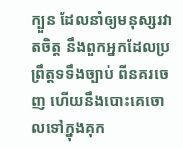ក្បួន ដែលនាំឲ្យមនុស្សរវាតចិត្ត នឹងពួកអ្នកដែលប្រព្រឹត្តទទឹងច្បាប់ ពីនគរចេញ ហើយនឹងបោះគេចោលទៅក្នុងគុក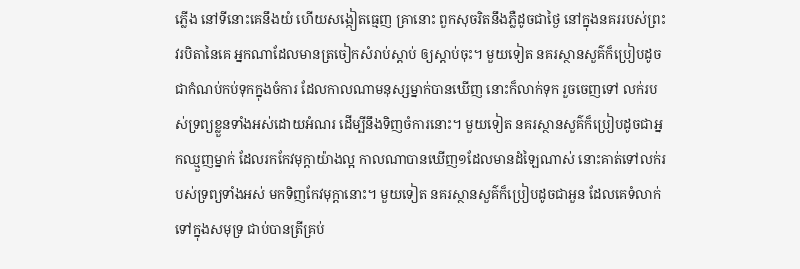ភ្លើង នៅទីនោះគេនឹងយំ ហើយសង្កៀតធ្មេញ គ្រានោះ ពួកសុចរិតនឹងភ្លឺដូចជាថ្ងៃ នៅក្នុងនគររបស់ព្រះវរបិតានៃគេ អ្នកណាដែលមានត្រចៀកសំរាប់ស្តាប់ ឲ្យស្តាប់ចុះ។ មួយទៀត នគរស្ថានសួគ៌ក៏ប្រៀបដូចជាកំណប់កប់ទុកក្នុងចំការ ដែលកាលណាមនុស្សម្នាក់បានឃើញ នោះក៏លាក់ទុក រួចចេញទៅ លក់របស់ទ្រព្យខ្លួនទាំងអស់ដោយអំណរ ដើម្បីនឹងទិញចំការនោះ។ មួយទៀត នគរស្ថានសួគ៌ក៏ប្រៀបដូចជាអ្នកឈ្មួញម្នាក់ ដែលរកកែវមុក្តាយ៉ាងល្អ កាលណាបានឃើញ១ដែលមានដំឡៃណាស់ នោះគាត់ទៅលក់របស់ទ្រព្យទាំងអស់ មកទិញកែវមុក្តានោះ។ មួយទៀត នគរស្ថានសួគ៌ក៏ប្រៀបដូចជាអួន ដែលគេទំលាក់ទៅក្នុងសមុទ្រ ជាប់បានត្រីគ្រប់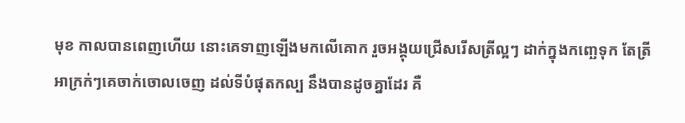មុខ កាលបានពេញហើយ នោះគេទាញឡើងមកលើគោក រួចអង្គុយជ្រើសរើសត្រីល្អៗ ដាក់ក្នុងកញ្ឆេទុក តែត្រីអាក្រក់ៗគេចាក់ចោលចេញ ដល់ទីបំផុតកល្ប នឹងបានដូចគ្នាដែរ គឺ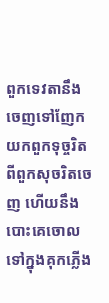ពួកទេវតានឹងចេញទៅញែកយកពួកទុច្ចរិតពីពួកសុចរិតចេញ ហើយនឹងបោះគេចោលទៅក្នុងគុកភ្លើង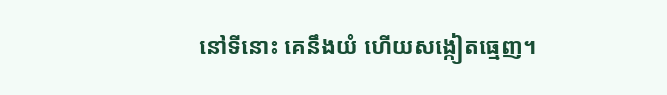នៅទីនោះ គេនឹងយំ ហើយសង្កៀតធ្មេញ។